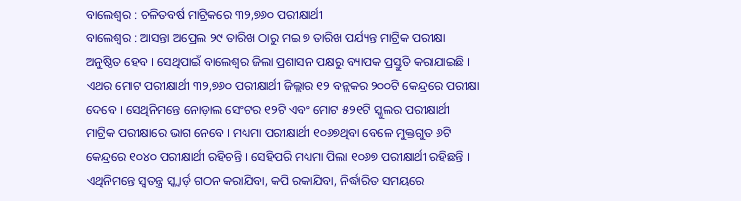ବାଲେଶ୍ୱର : ଚଳିତବର୍ଷ ମାଟ୍ରିକରେ ୩୨,୭୬୦ ପରୀକ୍ଷାର୍ଥୀ
ବାଲେଶ୍ୱର : ଆସନ୍ତା ଅପ୍ରେଲ ୨୯ ତାରିଖ ଠାରୁ ମଇ ୭ ତାରିଖ ପର୍ଯ୍ୟନ୍ତ ମାଟ୍ରିକ ପରୀକ୍ଷା ଅନୁଷ୍ଠିତ ହେବ । ସେଥିପାଇଁ ବାଲେଶ୍ୱର ଜିଲା ପ୍ରଶାସନ ପକ୍ଷରୁ ବ୍ୟାପକ ପ୍ରସ୍ତୁତି କରାଯାଇଛି । ଏଥର ମୋଟ ପରୀକ୍ଷାର୍ଥୀ ୩୨,୭୬୦ ପରୀକ୍ଷାର୍ଥୀ ଜିଲ୍ଲାର ୧୨ ବନ୍ଲକର ୨୦୦ଟି କେନ୍ଦ୍ରରେ ପରୀକ୍ଷା ଦେବେ । ସେଥିନିମନ୍ତେ ନୋଡ଼ାଲ ସେଂଟର ୧୨ଟି ଏବଂ ମୋଟ ୫୨୧ଟି ସ୍କୁଲର ପରୀକ୍ଷାର୍ଥୀ ମାଟ୍ରିକ ପରୀକ୍ଷାରେ ଭାଗ ନେବେ । ମଧ୍ୟମା ପରୀକ୍ଷାର୍ଥୀ ୧୦୬୭ଥିବା ବେଳେ ମୁକ୍ତଗୁତ ୬ଟି କେନ୍ଦ୍ରରେ ୧୦୪୦ ପରୀକ୍ଷାର୍ଥୀ ରହିଚନ୍ତି । ସେହିପରି ମଧ୍ୟମା ପିଲା ୧୦୬୭ ପରୀକ୍ଷାର୍ଥୀ ରହିଛନ୍ତି । ଏଥିନିମନ୍ତେ ସ୍ୱତନ୍ତ୍ର ସ୍କ୍ୱାର୍ଡ଼ ଗଠନ କରାଯିବା, କପି ରକାଯିବା, ନିର୍ଦ୍ଧାରିତ ସମୟରେ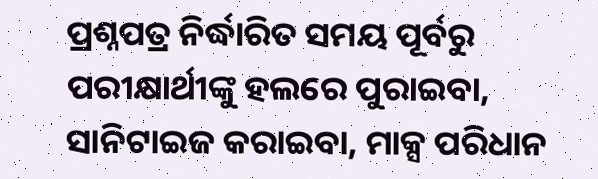ପ୍ରଶ୍ନପତ୍ର ନିର୍ଦ୍ଧାରିତ ସମୟ ପୂର୍ବରୁ ପରୀକ୍ଷାର୍ଥୀଙ୍କୁ ହଲରେ ପୁରାଇବା, ସାନିଟାଇଜ କରାଇବା, ମାକ୍ସ ପରିଧାନ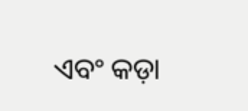ଏବଂ କଡ଼ା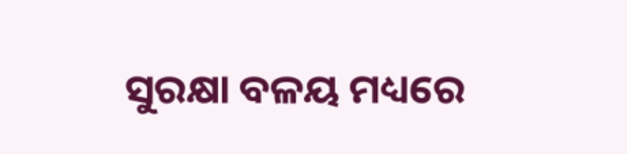ସୁରକ୍ଷା ବଳୟ ମଧ୍ୟରେ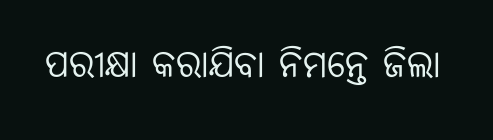ପରୀକ୍ଷା କରାଯିବା ନିମନ୍ତେ ଜିଲା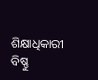ଶିକ୍ଷାଧିକାରୀ ବିଷ୍ଣୁ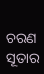ଚରଣ ସୂତାର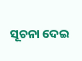ସୂଚନା ଦେଇ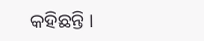କହିଛନ୍ତି ।